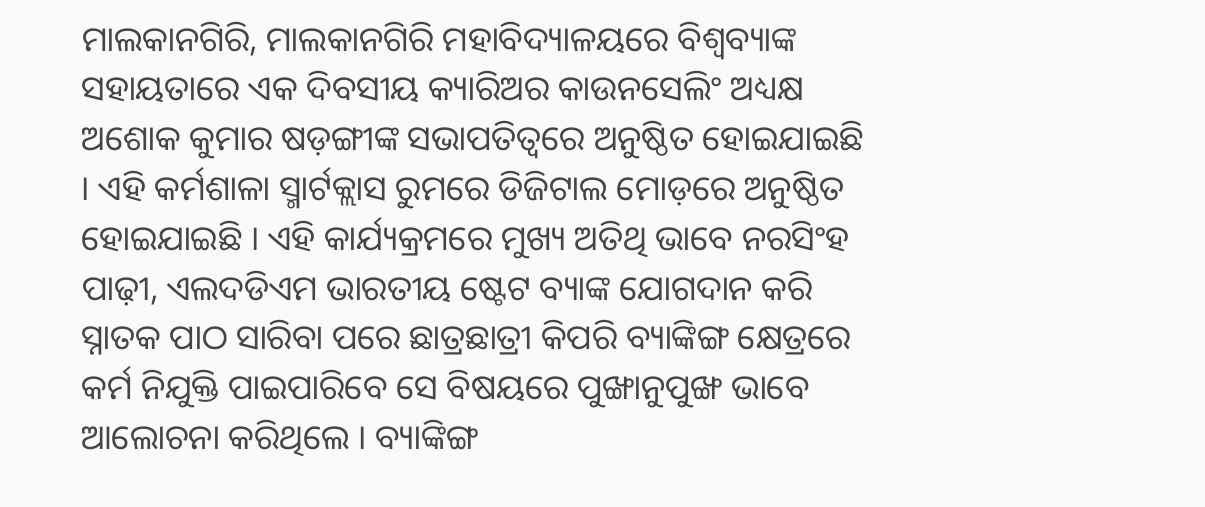ମାଲକାନଗିରି, ମାଲକାନଗିରି ମହାବିଦ୍ୟାଳୟରେ ବିଶ୍ବବ୍ୟାଙ୍କ ସହାୟତାରେ ଏକ ଦିବସୀୟ କ୍ୟାରିଅର କାଉନସେଲିଂ ଅଧ୍ୟକ୍ଷ ଅଶୋକ କୁମାର ଷଡ଼ଙ୍ଗୀଙ୍କ ସଭାପତିତ୍ବରେ ଅନୁଷ୍ଠିତ ହୋଇଯାଇଛି । ଏହି କର୍ମଶାଳା ସ୍ମାର୍ଟକ୍ଲାସ ରୁମରେ ଡିଜିଟାଲ ମୋଡ଼ରେ ଅନୁଷ୍ଠିତ ହୋଇଯାଇଛି । ଏହି କାର୍ଯ୍ୟକ୍ରମରେ ମୁଖ୍ୟ ଅତିଥି ଭାବେ ନରସିଂହ ପାଢ଼ୀ, ଏଲଦଡିଏମ ଭାରତୀୟ ଷ୍ଟେଟ ବ୍ୟାଙ୍କ ଯୋଗଦାନ କରି ସ୍ନାତକ ପାଠ ସାରିବା ପରେ ଛାତ୍ରଛାତ୍ରୀ କିପରି ବ୍ୟାଙ୍କିଙ୍ଗ କ୍ଷେତ୍ରରେ କର୍ମ ନିଯୁକ୍ତି ପାଇପାରିବେ ସେ ବିଷୟରେ ପୁଙ୍ଖାନୁପୁଙ୍ଖ ଭାବେ ଆଲୋଚନା କରିଥିଲେ । ବ୍ୟାଙ୍କିଙ୍ଗ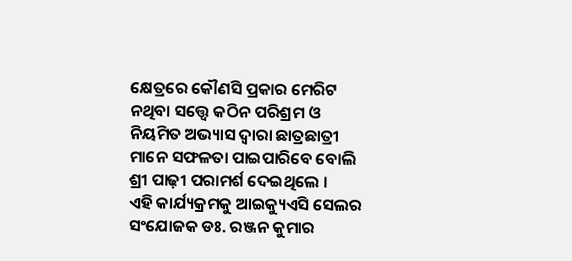କ୍ଷେତ୍ରରେ କୌଣସି ପ୍ରକାର ମେରିଟ ନଥିବା ସତ୍ତ୍ଵେ କଠିନ ପରିଶ୍ରମ ଓ ନିୟମିତ ଅଭ୍ୟାସ ଦ୍ଵାରା ଛାତ୍ରଛାତ୍ରୀ ମାନେ ସଫଳତା ପାଇପାରିବେ ବୋଲି ଶ୍ରୀ ପାଢ଼ୀ ପରାମର୍ଶ ଦେଇଥିଲେ ।
ଏହି କାର୍ଯ୍ୟକ୍ରମକୁ ଆଇକ୍ୟୁଏସି ସେଲର ସଂଯୋଜକ ଡଃ. ରଞ୍ଜନ କୁମାର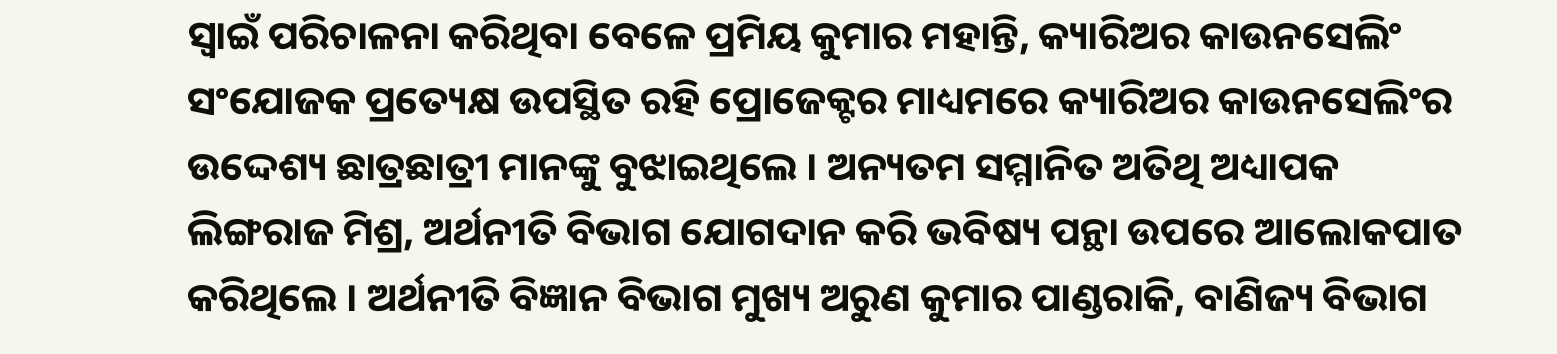ସ୍ଵାଇଁ ପରିଚାଳନା କରିଥିବା ବେଳେ ପ୍ରମିୟ କୁମାର ମହାନ୍ତି, କ୍ୟାରିଅର କାଉନସେଲିଂ ସଂଯୋଜକ ପ୍ରତ୍ୟେକ୍ଷ ଉପସ୍ଥିତ ରହି ପ୍ରୋଜେକ୍ଟର ମାଧ୍ୟମରେ କ୍ୟାରିଅର କାଉନସେଲିଂର ଉଦ୍ଦେଶ୍ୟ ଛାତ୍ରଛାତ୍ରୀ ମାନଙ୍କୁ ବୁଝାଇଥିଲେ । ଅନ୍ୟତମ ସମ୍ମାନିତ ଅତିଥି ଅଧ୍ୟାପକ ଲିଙ୍ଗରାଜ ମିଶ୍ର, ଅର୍ଥନୀତି ବିଭାଗ ଯୋଗଦାନ କରି ଭବିଷ୍ୟ ପନ୍ଥା ଉପରେ ଆଲୋକପାତ କରିଥିଲେ । ଅର୍ଥନୀତି ବିଜ୍ଞାନ ବିଭାଗ ମୁଖ୍ୟ ଅରୁଣ କୁମାର ପାଣ୍ଡରାକି, ବାଣିଜ୍ୟ ବିଭାଗ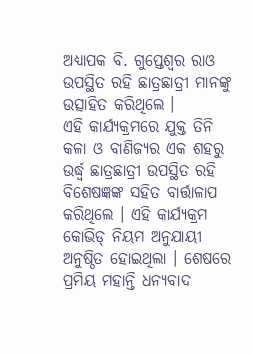ଅଧ୍ୟାପକ ବି. ଗୁପ୍ତେଶ୍ଵର ରାଓ ଉପସ୍ଥିତ ରହି ଛାତ୍ରଛାତ୍ରୀ ମାନଙ୍କୁ ଉତ୍ସାହିତ କରିଥିଲେ ।
ଏହି କାର୍ଯ୍ୟକ୍ରମରେ ଯୁକ୍ତ ତିନି କଳା ଓ ବାଣିଜ୍ୟର ଏକ ଶହରୁ ଉର୍ଦ୍ଧ୍ବ ଛାତ୍ରଛାତ୍ରୀ ଉପସ୍ଥିତ ରହି ବିଶେଷଜ୍ଞଙ୍କ ସହିତ ବାର୍ତ୍ତାଳାପ କରିଥିଲେ । ଏହି କାର୍ଯ୍ୟକ୍ରମ କୋଭିଡ୍ ନିୟମ ଅନୁଯାୟୀ ଅନୁଷ୍ଠିତ ହୋଇଥିଲା । ଶେଷରେ ପ୍ରମିୟ ମହାନ୍ତି ଧନ୍ୟବାଦ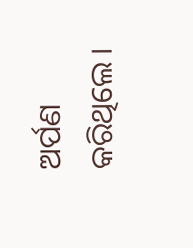ଅର୍ପଣ କରିଥିଲେ ।